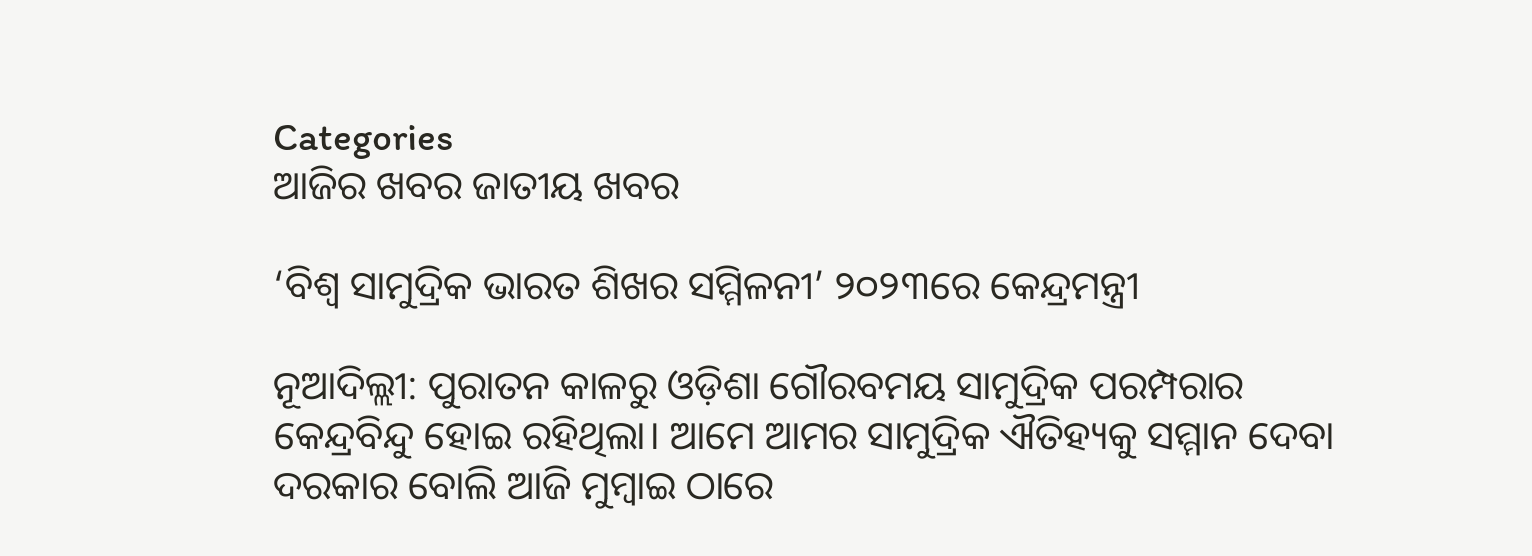Categories
ଆଜିର ଖବର ଜାତୀୟ ଖବର

‘ବିଶ୍ୱ ସାମୁଦ୍ରିକ ଭାରତ ଶିଖର ସମ୍ମିଳନୀ’ ୨୦୨୩ରେ କେନ୍ଦ୍ରମନ୍ତ୍ରୀ

ନୂଆଦିଲ୍ଲୀ: ପୁରାତନ କାଳରୁ ଓଡ଼ିଶା ଗୌରବମୟ ସାମୁଦ୍ରିକ ପରମ୍ପରାର କେନ୍ଦ୍ରବିନ୍ଦୁ ହୋଇ ରହିଥିଲା। ଆମେ ଆମର ସାମୁଦ୍ରିକ ଐତିହ୍ୟକୁ ସମ୍ମାନ ଦେବା ଦରକାର ବୋଲି ଆଜି ମୁମ୍ବାଇ ଠାରେ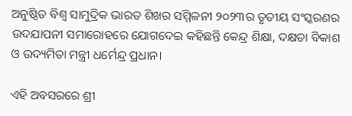ଅନୁଷ୍ଠିତ ବିଶ୍ୱ ସାମୁଦ୍ରିକ ଭାରତ ଶିଖର ସମ୍ମିଳନୀ ୨୦୨୩ର ତୃତୀୟ ସଂସ୍କରଣର ଉଦଯାପନୀ ସମାରୋହରେ ଯୋଗଦେଇ କହିଛନ୍ତି କେନ୍ଦ୍ର ଶିକ୍ଷା, ଦକ୍ଷତା ବିକାଶ ଓ ଉଦ୍ୟମିତା ମନ୍ତ୍ରୀ ଧର୍ମେନ୍ଦ୍ର ପ୍ରଧାନ।

ଏହି ଅବସରରେ ଶ୍ରୀ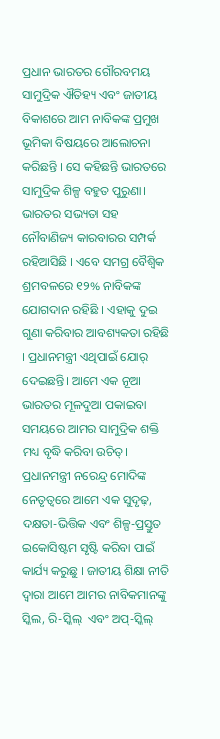ପ୍ରଧାନ ଭାରତର ଗୌରବମୟ ସାମୁଦ୍ରିକ ଐତିହ୍ୟ ଏବଂ ଜାତୀୟ ବିକାଶରେ ଆମ ନାବିକଙ୍କ ପ୍ରମୁଖ ଭୂମିକା ବିଷୟରେ ଆଲୋଚନା କରିଛନ୍ତି । ସେ କହିଛନ୍ତି ଭାରତରେ ସାମୁଦ୍ରିକ ଶିଳ୍ପ ବହୁତ ପୁରୁଣା। ଭାରତର ସଭ୍ୟତା ସହ ନୌବାଣିଜ୍ୟ କାରବାରର ସମ୍ପର୍କ ରହିଆସିଛି । ଏବେ ସମଗ୍ର ବୈଶ୍ୱିକ ଶ୍ରମବଳରେ ୧୨% ନାବିକଙ୍କ ଯୋଗଦାନ ରହିଛି । ଏହାକୁ ଦୁଇ ଗୁଣା କରିବାର ଆବଶ୍ୟକତା ରହିଛି । ପ୍ରଧାନମନ୍ତ୍ରୀ ଏଥିପାଇଁ ଯୋର୍ ଦେଇଛନ୍ତି। ଆମେ ଏକ ନୂଆ ଭାରତର ମୂଳଦୁଆ ପକାଇବା ସମୟରେ ଆମର ସାମୁଦ୍ରିକ ଶକ୍ତି ମଧ୍ୟ ବୃଦ୍ଧି କରିବା ଉଚିତ୍। ପ୍ରଧାନମନ୍ତ୍ରୀ ନରେନ୍ଦ୍ର ମୋଦିଙ୍କ ନେତୃତ୍ୱରେ ଆମେ ଏକ ସୁଦୃଢ଼, ଦକ୍ଷତା-ଭିତ୍ତିକ ଏବଂ ଶିଳ୍ପ-ପ୍ରସ୍ତୁତ ଇକୋସିଷ୍ଟମ ସୃଷ୍ଟି କରିବା ପାଇଁ କାର୍ଯ୍ୟ କରୁଛୁ । ଜାତୀୟ ଶିକ୍ଷା ନୀତି ଦ୍ୱାରା ଆମେ ଆମର ନାବିକମାନଙ୍କୁ ସ୍କିଲ, ରି-ସ୍କିଲ୍  ଏବଂ ଅପ୍-ସ୍କିଲ୍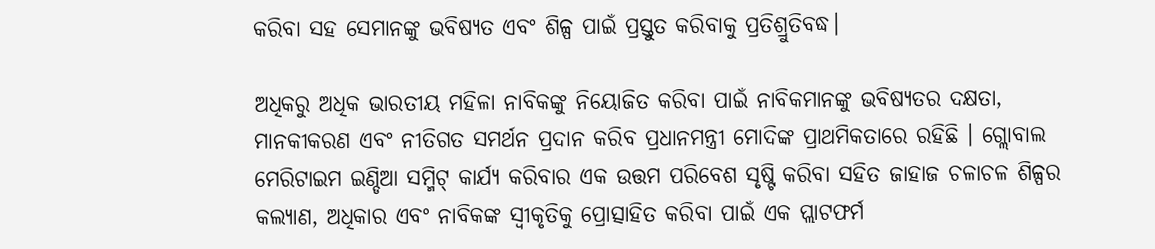କରିବା ସହ ସେମାନଙ୍କୁ ଭବିଷ୍ୟତ ଏବଂ ଶିଳ୍ପ ପାଇଁ ପ୍ରସ୍ତୁତ କରିବାକୁ ପ୍ରତିଶ୍ରୁତିବଦ୍ଧ।

ଅଧିକରୁ ଅଧିକ ଭାରତୀୟ ମହିଳା ନାବିକଙ୍କୁ ନିୟୋଜିତ କରିବା ପାଇଁ ନାବିକମାନଙ୍କୁ ଭବିଷ୍ୟତର ଦକ୍ଷତା, ମାନକୀକରଣ ଏବଂ ନୀତିଗତ ସମର୍ଥନ ପ୍ରଦାନ କରିବ ପ୍ରଧାନମନ୍ତ୍ରୀ ମୋଦିଙ୍କ ପ୍ରାଥମିକତାରେ ରହିଛି । ଗ୍ଲୋବାଲ ମେରିଟାଇମ ଇଣ୍ଡିଆ ସମ୍ମିଟ୍ କାର୍ଯ୍ୟ କରିବାର ଏକ ଉତ୍ତମ ପରିବେଶ ସୃଷ୍ଟି କରିବା ସହିତ ଜାହାଜ ଚଳାଚଳ ଶିଳ୍ପର କଲ୍ୟାଣ, ଅଧିକାର ଏବଂ ନାବିକଙ୍କ ସ୍ୱୀକୃତିକୁ ପ୍ରୋତ୍ସାହିତ କରିବା ପାଇଁ ଏକ ପ୍ଲାଟଫର୍ମ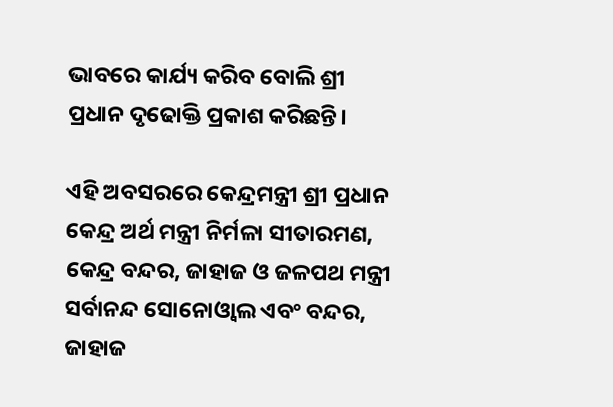ଭାବରେ କାର୍ଯ୍ୟ କରିବ ବୋଲି ଶ୍ରୀ ପ୍ରଧାନ ଦୃଢୋକ୍ତି ପ୍ରକାଶ କରିଛନ୍ତି।

ଏହି ଅବସରରେ କେନ୍ଦ୍ରମନ୍ତ୍ରୀ ଶ୍ରୀ ପ୍ରଧାନ କେନ୍ଦ୍ର ଅର୍ଥ ମନ୍ତ୍ରୀ ନିର୍ମଳା ସୀତାରମଣ, କେନ୍ଦ୍ର ବନ୍ଦର, ଜାହାଜ ଓ ଜଳପଥ ମନ୍ତ୍ରୀ ସର୍ବାନନ୍ଦ ସୋନୋଓ୍ୱାଲ ଏବଂ ବନ୍ଦର, ଜାହାଜ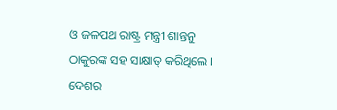ଓ ଜଳପଥ ରାଷ୍ଟ୍ର ମନ୍ତ୍ରୀ ଶାନ୍ତନୁ ଠାକୁରଙ୍କ ସହ ସାକ୍ଷାତ୍ କରିଥିଲେ । ଦେଶର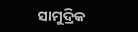ସାମୁଦ୍ରିକ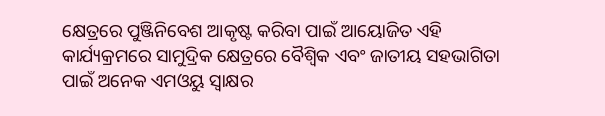କ୍ଷେତ୍ରରେ ପୁଞ୍ଜିନିବେଶ ଆକୃଷ୍ଟ କରିବା ପାଇଁ ଆୟୋଜିତ ଏହି କାର୍ଯ୍ୟକ୍ରମରେ ସାମୁଦ୍ରିକ କ୍ଷେତ୍ରରେ ବୈଶ୍ୱିକ ଏବଂ ଜାତୀୟ ସହଭାଗିତା ପାଇଁ ଅନେକ ଏମଓୟୁ ସ୍ୱାକ୍ଷର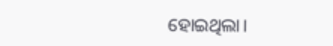ହୋଇଥିଲା।